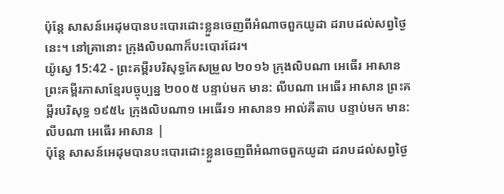ប៉ុន្តែ សាសន៍អេដុមបានបះបោរដោះខ្លួនចេញពីអំណាចពួកយូដា ដរាបដល់សព្វថ្ងៃនេះ។ នៅគ្រានោះ ក្រុងលិបណាក៏បះបោរដែរ។
យ៉ូស្វេ 15:42 - ព្រះគម្ពីរបរិសុទ្ធកែសម្រួល ២០១៦ ក្រុងលិបណា អេធើរ អាសាន ព្រះគម្ពីរភាសាខ្មែរបច្ចុប្បន្ន ២០០៥ បន្ទាប់មក មាន: លីបណា អេធើរ អាសាន ព្រះគម្ពីរបរិសុទ្ធ ១៩៥៤ ក្រុងលិបណា១ អេធើរ១ អាសាន១ អាល់គីតាប បន្ទាប់មក មាន: លីបណា អេធើរ អាសាន |
ប៉ុន្តែ សាសន៍អេដុមបានបះបោរដោះខ្លួនចេញពីអំណាចពួកយូដា ដរាបដល់សព្វថ្ងៃ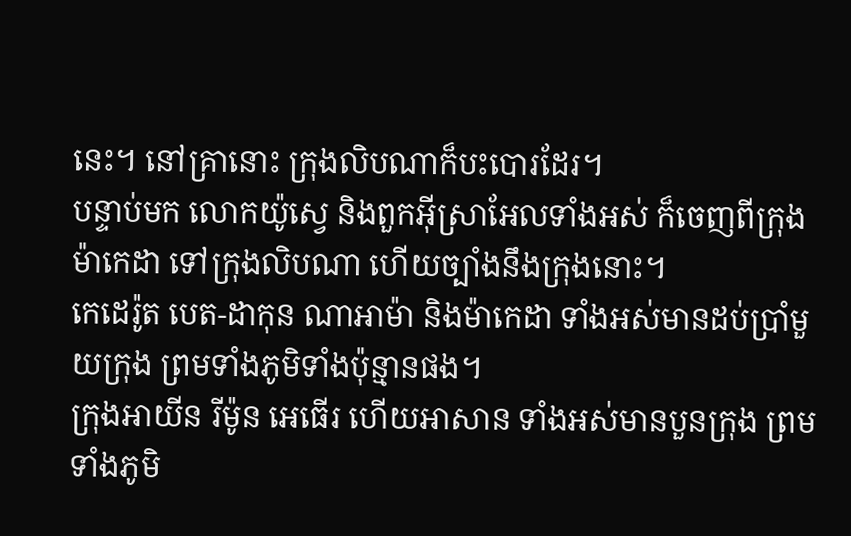នេះ។ នៅគ្រានោះ ក្រុងលិបណាក៏បះបោរដែរ។
បន្ទាប់មក លោកយ៉ូស្វេ និងពួកអ៊ីស្រាអែលទាំងអស់ ក៏ចេញពីក្រុងម៉ាកេដា ទៅក្រុងលិបណា ហើយច្បាំងនឹងក្រុងនោះ។
កេដេរ៉ូត បេត-ដាកុន ណាអាម៉ា និងម៉ាកេដា ទាំងអស់មានដប់ប្រាំមួយក្រុង ព្រមទាំងភូមិទាំងប៉ុន្មានផង។
ក្រុងអាយីន រីម៉ូន អេធើរ ហើយអាសាន ទាំងអស់មានបួនក្រុង ព្រមទាំងភូមិ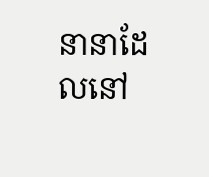នានាដែលនៅ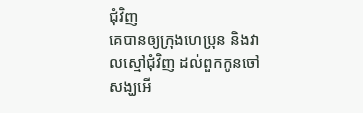ជុំវិញ
គេបានឲ្យក្រុងហេប្រុន និងវាលស្មៅជុំវិញ ដល់ពួកកូនចៅសង្ឃអើ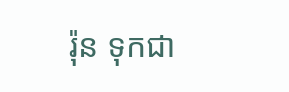រ៉ុន ទុកជា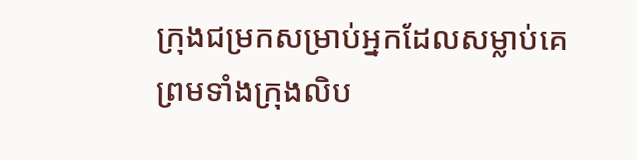ក្រុងជម្រកសម្រាប់អ្នកដែលសម្លាប់គេ ព្រមទាំងក្រុងលិប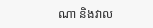ណា និងវាល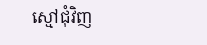ស្មៅជុំវិញ